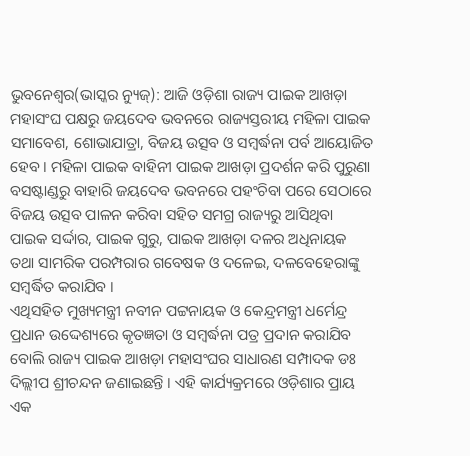ଭୁବନେଶ୍ୱର(ଭାସ୍କର ନ୍ୟୁଜ୍): ଆଜି ଓଡ଼ିଶା ରାଜ୍ୟ ପାଇକ ଆଖଡ଼ା ମହାସଂଘ ପକ୍ଷରୁ ଜୟଦେବ ଭବନରେ ରାଜ୍ୟସ୍ତରୀୟ ମହିଳା ପାଇକ ସମାବେଶ, ଶୋଭାଯାତ୍ରା, ବିଜୟ ଉତ୍ସବ ଓ ସମ୍ବର୍ଦ୍ଧନା ପର୍ବ ଆୟୋଜିତ ହେବ । ମହିଳା ପାଇକ ବାହିନୀ ପାଇକ ଆଖଡ଼ା ପ୍ରଦର୍ଶନ କରି ପୁରୁଣା ବସଷ୍ଟାଣ୍ଡରୁ ବାହାରି ଜୟଦେବ ଭବନରେ ପହଂଚିବା ପରେ ସେଠାରେ ବିଜୟ ଉତ୍ସବ ପାଳନ କରିବା ସହିତ ସମଗ୍ର ରାଜ୍ୟରୁ ଆସିଥିବା ପାଇକ ସର୍ଦ୍ଦାର, ପାଇକ ଗୁରୁ, ପାଇକ ଆଖଡ଼ା ଦଳର ଅଧିନାୟକ ତଥା ସାମରିକ ପରମ୍ପରାର ଗବେଷକ ଓ ଦଳେଇ, ଦଳବେହେରାଙ୍କୁ ସମ୍ବର୍ଦ୍ଧିତ କରାଯିବ ।
ଏଥିସହିତ ମୁଖ୍ୟମନ୍ତ୍ରୀ ନବୀନ ପଟ୍ଟନାୟକ ଓ କେନ୍ଦ୍ରମନ୍ତ୍ରୀ ଧର୍ମେନ୍ଦ୍ର ପ୍ରଧାନ ଉଦ୍ଦେଶ୍ୟରେ କୃତଜ୍ଞତା ଓ ସମ୍ବର୍ଦ୍ଧନା ପତ୍ର ପ୍ରଦାନ କରାଯିବ ବୋଲି ରାଜ୍ୟ ପାଇକ ଆଖଡ଼ା ମହାସଂଘର ସାଧାରଣ ସମ୍ପାଦକ ଡଃ ଦିଲ୍ଲୀପ ଶ୍ରୀଚନ୍ଦନ ଜଣାଇଛନ୍ତି । ଏହି କାର୍ଯ୍ୟକ୍ରମରେ ଓଡ଼ିଶାର ପ୍ରାୟ ଏକ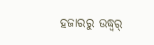ହଜାରରୁ ଉଦ୍ଧ୍ୱର୍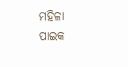ମହିଳା ପାଇକ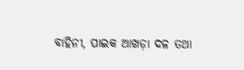ବାହିନୀ, ପାଇକ ଆଖଡ଼ା ଦଳ ତଥା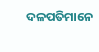ଦଳପତିମାନେ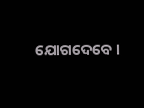ଯୋଗଦେବେ ।